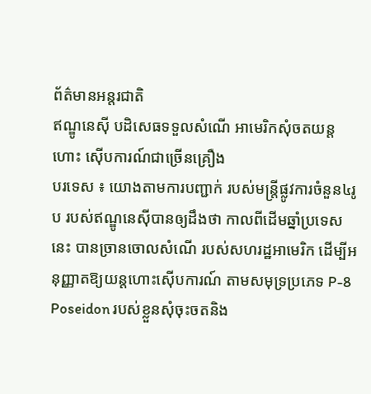ព័ត៌មានអន្តរជាតិ
ឥណ្ឌូនេស៊ី បដិសេធទទួលសំណើ អាមេរិកសុំចតយន្តហោះ ស៊ើបការណ៍ជាច្រើនគ្រឿង
បរទេស ៖ យោងតាមការបញ្ជាក់ របស់មន្ត្រីផ្លូវការចំនួន៤រូប របស់ឥណ្ឌូនេស៊ីបានឲ្យដឹងថា កាលពីដើមឆ្នាំប្រទេសនេះ បានច្រានចោលសំណើ របស់សហរដ្ឋអាមេរិក ដើម្បីអនុញ្ញាតឱ្យយន្តហោះស៊ើបការណ៍ តាមសមុទ្រប្រភេទ P-8 Poseidon របស់ខ្លួនសុំចុះចតនិង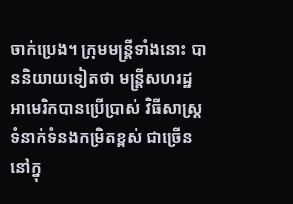ចាក់ប្រេង។ ក្រុមមន្រ្តីទាំងនោះ បាននិយាយទៀតថា មន្រ្តីសហរដ្ឋអាមេរិកបានប្រើប្រាស់ វិធីសាស្រ្ត ទំនាក់ទំនងកម្រិតខ្ពស់ ជាច្រើននៅក្នុ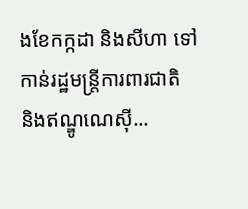ងខែកក្កដា និងសីហា ទៅកាន់រដ្ឋមន្ត្រីការពារជាតិ និងឥណ្ឌូណេស៊ី...